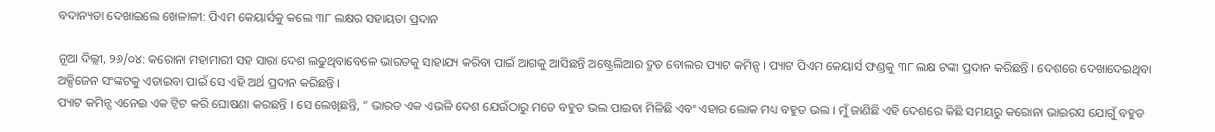ବଦାନ୍ୟତା ଦେଖାଇଲେ ଖେଳାଳୀ: ପିଏମ କେୟାର୍ସକୁ କଲେ ୩୮ ଲକ୍ଷର ସହାୟତା ପ୍ରଦାନ

ନୂଆ ଦିଲ୍ଲୀ, ୨୬/୦୪: କରୋନା ମହାମାରୀ ସହ ସାରା ଦେଶ ଲଢୁଥିବାବେଳେ ଭାରତକୁ ସାହାଯ୍ୟ କରିବା ପାଇଁ ଆଗକୁ ଆସିଛନ୍ତି ଅଷ୍ଟ୍ରେଲିଆର ଦ୍ରୁତ ବୋଲର ପ୍ୟାଟ କମିନ୍ସ । ପ୍ୟାଟ ପିଏମ କେୟାର୍ସ ଫଣ୍ଡକୁ ୩୮ ଲକ୍ଷ ଟଙ୍କା ପ୍ରଦାନ କରିଛନ୍ତି । ଦେଶରେ ଦେଖାଦେଇଥିବା ଅକ୍ସିଜେନ ସଂଙ୍କଟକୁ ଏଡାଇବା ପାଇଁ ସେ ଏହି ଅର୍ଥ ପ୍ରଦାନ କରିଛନ୍ତି ।
ପ୍ୟାଟ କମିନ୍ସ ଏନେଇ ଏକ ଟ୍ୱିଟ କରି ଘୋଷଣା କରଛନ୍ତି । ସେ ଲେଖିଛନ୍ତି, “ ଭାରତ ଏକ ଏଭଳି ଦେଶ ଯେଉଁଠାରୁ ମତେ ବହୁତ ଭଲ ପାଇବା ମିଳିଛି ଏବଂ ଏହାର ଲୋକ ମଧ୍ୟ ବହୁତ ଭଲ । ମୁଁ ଜାଣିଛି ଏହି ଦେଶରେ କିଛି ସମୟରୁ କରୋନା ଭାଇରସ ଯୋଗୁଁ ବହୁତ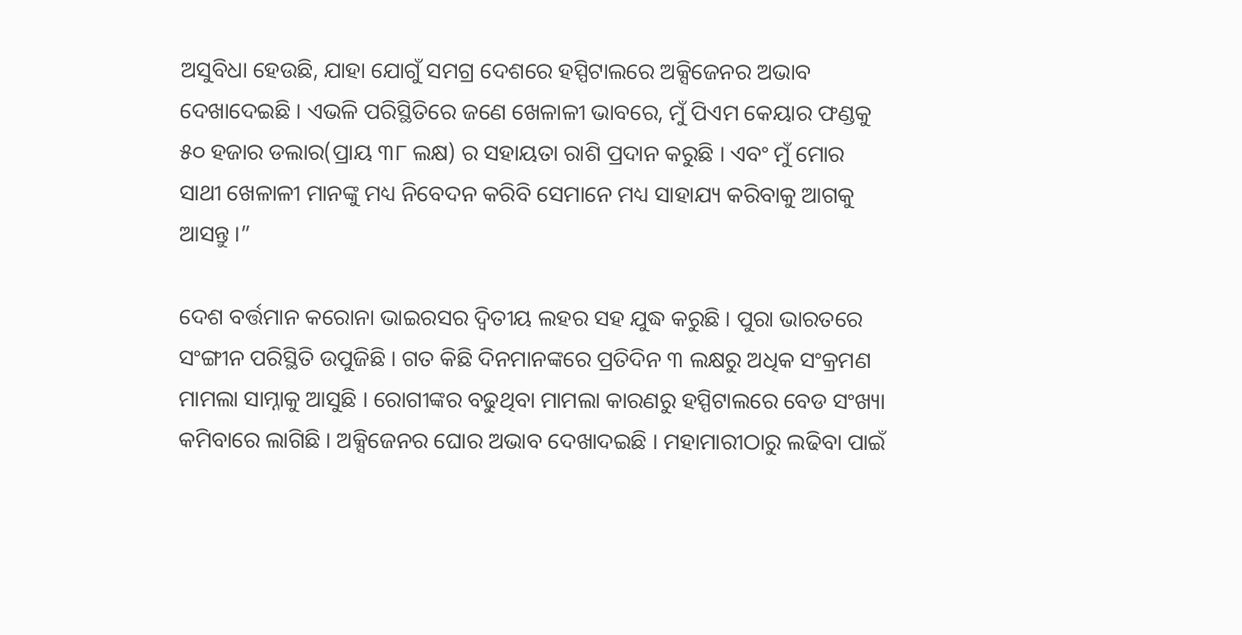ଅସୁବିଧା ହେଉଛି, ଯାହା ଯୋଗୁଁ ସମଗ୍ର ଦେଶରେ ହସ୍ପିଟାଲରେ ଅକ୍ସିଜେନର ଅଭାବ ଦେଖାଦେଇଛି । ଏଭଳି ପରିସ୍ଥିତିରେ ଜଣେ ଖେଳାଳୀ ଭାବରେ, ମୁଁ ପିଏମ କେୟାର ଫଣ୍ଡକୁ ୫୦ ହଜାର ଡଲାର(ପ୍ରାୟ ୩୮ ଲକ୍ଷ) ର ସହାୟତା ରାଶି ପ୍ରଦାନ କରୁଛି । ଏବଂ ମୁଁ ମୋର ସାଥୀ ଖେଳାଳୀ ମାନଙ୍କୁ ମଧ୍ୟ ନିବେଦନ କରିବି ସେମାନେ ମଧ୍ୟ ସାହାଯ୍ୟ କରିବାକୁ ଆଗକୁ ଆସନ୍ତୁ ।”

ଦେଶ ବର୍ତ୍ତମାନ କରୋନା ଭାଇରସର ଦ୍ୱିତୀୟ ଲହର ସହ ଯୁଦ୍ଧ କରୁଛି । ପୁରା ଭାରତରେ ସଂଙ୍ଗୀନ ପରିସ୍ଥିତି ଉପୁଜିଛି । ଗତ କିଛି ଦିନମାନଙ୍କରେ ପ୍ରତିଦିନ ୩ ଲକ୍ଷରୁ ଅଧିକ ସଂକ୍ରମଣ ମାମଲା ସାମ୍ନାକୁ ଆସୁଛି । ରୋଗୀଙ୍କର ବଢୁଥିବା ମାମଲା କାରଣରୁ ହସ୍ପିଟାଲରେ ବେଡ ସଂଖ୍ୟା କମିବାରେ ଲାଗିଛି । ଅକ୍ସିଜେନର ଘୋର ଅଭାବ ଦେଖାଦଇଛି । ମହାମାରୀଠାରୁ ଲଢିବା ପାଇଁ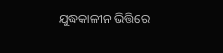ଯୁଦ୍ଧକାଳୀନ ଭିତ୍ତିରେ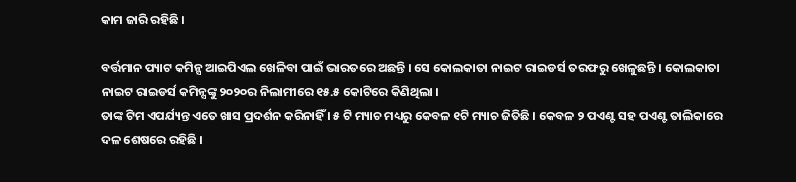କାମ ଜାରି ରହିଛି ।

ବର୍ତ୍ତମାନ ପ୍ୟାଟ କମିନ୍ସ ଆଇପିଏଲ ଖେଳିବା ପାଇଁ ଭାରତରେ ଅଛନ୍ତି । ସେ କୋଲକାତା ନାଇଟ ରାଇଡର୍ସ ତରଫରୁ ଖେଳୁଛନ୍ତି । କୋଲକାତା ନାଇଟ ରାଇଡର୍ସ କମିନ୍ସଙ୍କୁ ୨୦୨୦ର ନିଲାମୀରେ ୧୫.୫ କୋଟିରେ କିଣିଥିଲା ।
ତାଙ୍କ ଟିମ ଏପର୍ଯ୍ୟନ୍ତ ଏତେ ଖାସ ପ୍ରଦର୍ଶନ କରିନାହିଁ । ୫ ଟି ମ୍ୟାଚ ମଧ୍ୟରୁ କେବଳ ୧ଟି ମ୍ୟାଚ ଜିତିଛି । କେବଳ ୨ ପଏଣ୍ଟ ସହ ପଏଣ୍ଟ ତାଲିକାରେ ଦଳ ଶେଷରେ ରହିଛି ।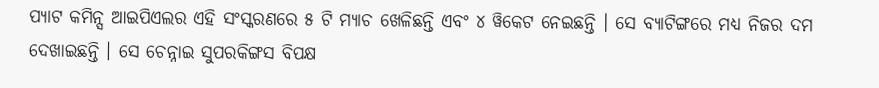ପ୍ୟାଟ କମିନ୍ସ ଆଇପିଏଲର ଏହି ସଂସ୍କରଣରେ ୫ ଟି ମ୍ୟାଚ ଖେଳିଛନ୍ତି ଏବଂ ୪ ୱିକେଟ ନେଇଛନ୍ତି । ସେ ବ୍ୟାଟିଙ୍ଗରେ ମଧ୍ୟ ନିଜର ଦମ ଦେଖାଇଛନ୍ତି । ସେ ଚେନ୍ନାଇ ସୁପରକିଙ୍ଗସ ବିପକ୍ଷ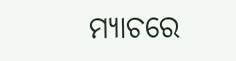ମ୍ୟାଚରେ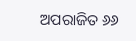ଅପରାଜିତ ୬୬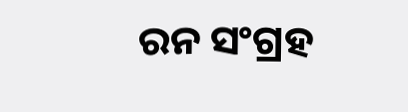ରନ ସଂଗ୍ରହ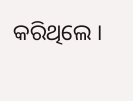କରିଥିଲେ ।